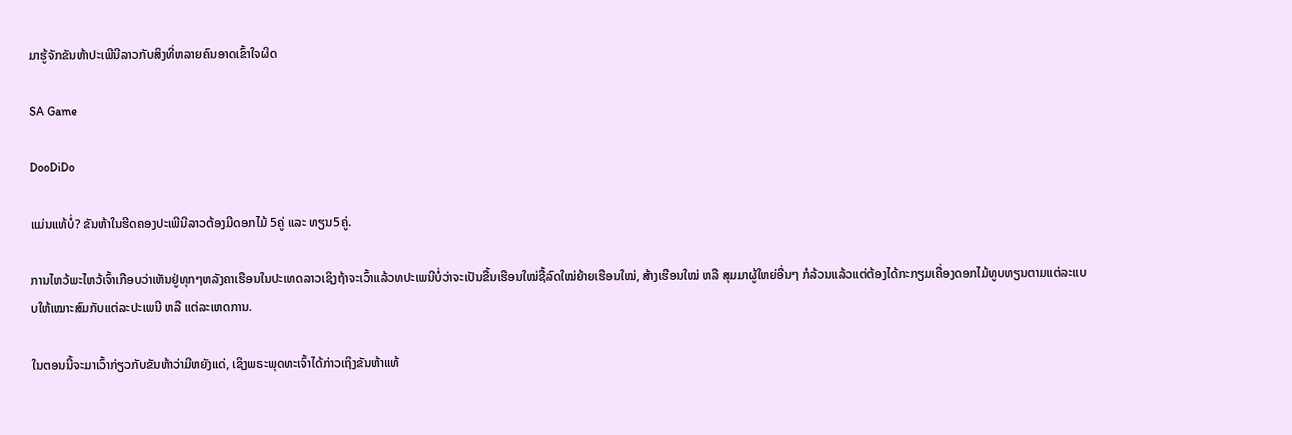ມາຮູ້ຈັກຂັນຫ້າປະເພີນີລາວກັບສິງທີ່ຫລາຍຄົນອາດເຂົ້າໃຈຜິດ

SA Game

DooDiDo

ແມ່ນແທ້ບໍ່? ຂັນຫ້າໃນຮີດຄອງປະເພີນີລາວຕ້ອງມີດອກໄມ້ 5ຄູ່ ແລະ ທຽນ5ຄູ່.

ການໄຫວ້ພະໄຫວ້ເຈົ້າເກືອບວ່າເຫັນຢູ່ທຸກໆຫລັງຄາເຮືອນໃນປະເທດລາວເຊິງຖ້າຈະເວົ້າແລ້ວທປະເພນີບໍ່ວ່າຈະເປັນຂື້ນເຮືອນໃໝ່ຊື້ລົດໃໝ່ຍ້າຍເຮືອນໃໝ່, ສ້າງເຮືອນໃໝ່ ຫລື ສຸມມາຜູ້ໃຫຍ່ອື່ນໆ ກໍລ້ວນແລ້ວແຕ່ຕ້ອງໄດ້ກະກຽມເຄື່ອງດອກໄມ້ທູບທຽນຕາມແຕ່ລະແບບໃຫ້ເໝາະສົມກັບແຕ່ລະປະເພນີ ຫລື ແຕ່ລະເຫດການ.

ໃນຕອນນີ້ຈະມາເວົ້າກ່ຽວກັບຂັນຫ້າວ່າມີຫຍັງແດ່, ເຊິງພຣະພຸດທະເຈົ້າໄດ້ກ່າວເຖິງຂັນຫ້າແທ້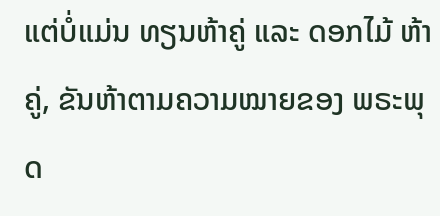ແຕ່ບໍ່ແມ່ນ ທຽນຫ້າຄູ່ ແລະ ດອກໄມ້ ຫ້າຄູ່, ຂັນຫ້າຕາມຄວາມໝາຍຂອງ ພຣະພຸດ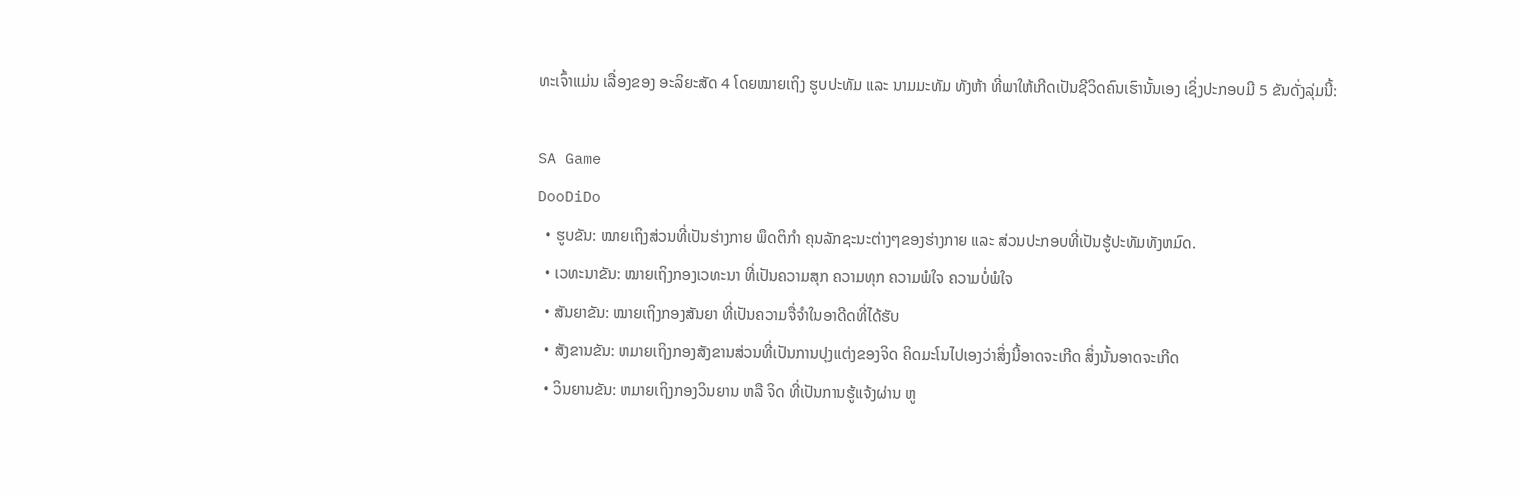ທະເຈົ້າແມ່ນ ເລື່ອງຂອງ ອະລິຍະສັດ 4 ໂດຍໝາຍເຖິງ ຮູບປະທັມ ແລະ ນາມມະທັມ ທັງຫ້າ ທີ່ພາໃຫ້ເກີດເປັນຊີວິດຄົນເຮົານັ້ນເອງ ເຊິ່ງປະກອບມີ 5 ຂັນດັ່ງລຸ່ມນີ້:

SA Game
DooDiDo
  • ຮູບຂັນ: ໝາຍເຖິງສ່ວນທີ່ເປັນຮ່າງກາຍ ພຶດຕິກຳ ຄຸນລັກຊະນະຕ່າງໆຂອງຮ່າງກາຍ ແລະ ສ່ວນປະກອບທີ່ເປັນຮູ້ປະທັມທັງຫມົດ.
  • ເວທະນາຂັນ: ໝາຍເຖິງກອງເວທະນາ ທີ່ເປັນຄວາມສຸກ ຄວາມທຸກ ຄວາມພໍໃຈ ຄວາມບໍ່ພໍໃຈ
  • ສັນຍາຂັນ: ໝາຍເຖິງກອງສັນຍາ ທີ່ເປັນຄວາມຈື່ຈຳໃນອາດີດທີ່ໄດ້ຮັບ
  • ສັງຂານຂັນ: ຫມາຍເຖິງກອງສັງຂານສ່ວນທີ່ເປັນການປຸງແຕ່ງຂອງຈິດ ຄິດມະໂນໄປເອງວ່າສິ່ງນີ້ອາດຈະເກີດ ສິ່ງນັ້ນອາດຈະເກີດ
  • ວິນຍານຂັນ: ຫມາຍເຖິງກອງວິນຍານ ຫລື ຈິດ ທີ່ເປັນການຮູ້ແຈ້ງຜ່ານ ຫູ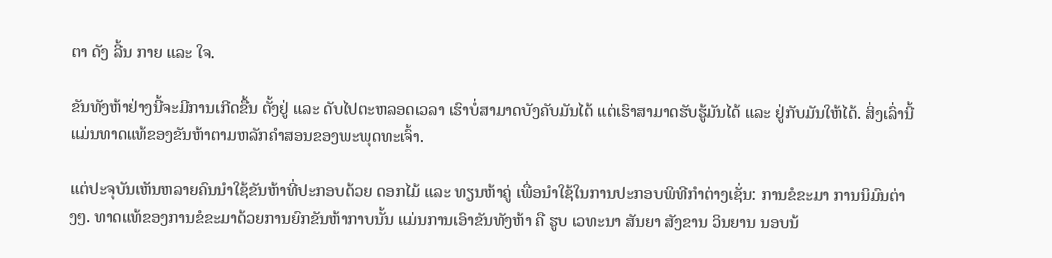ຕາ ດັງ ລີ້ນ ກາຍ ແລະ ໃຈ.

ຂັນທັງຫ້າຢ່າງນີ້ຈະມີການເກີດຂື້ນ ຕັ້ງຢູ່ ແລະ ດັບໄປຕະຫລອດເວລາ ເຮົາບໍ່ສາມາດບັງຄັບມັນໄດ້ ແຕ່ເຮົາສາມາດຮັບຮູ້ມັນໄດ້ ແລະ ຢູ່ກັບມັນໃຫ້ໄດ້. ສິ່ງເລົ່ານີ້ແມ່ນທາດແທ້ຂອງຂັນຫ້າຕາມຫລັກຄຳສອນຂອງພະພຸດທະເຈົ້າ.

ແຕ່ປະຈຸບັນເຫັນຫລາຍຄົນນຳໃຊ້ຂັນຫ້າທີ່ປະກອບດ້ວຍ ດອກໄມ້ ແລະ ທຽນຫ້າຄູ່ ເພື່ອນຳໃຊ້ໃນການປະກອບພິທີກຳຕ່າງເຊັ່ນ: ການຂໍຂະມາ ການນິມົນຕ່າງໆ. ທາດແທ້ຂອງການຂໍຂະມາດ້ວຍການຍົກຂັນຫ້າກາບນັ້ນ ແມ່ນການເອົາຂັນທັງຫ້າ ຄື ຮູບ ເວທະນາ ສັນຍາ ສັງຂານ ວິນຍານ ນອບນ້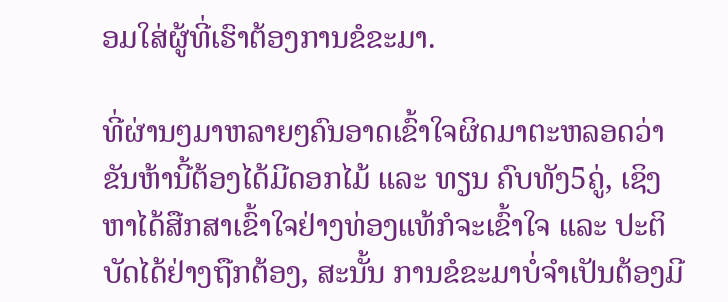ອມໃສ່ຜູ້ທີ່ເຮົາຕ້ອງການຂໍຂະມາ.

ທີ່ຜ່ານໆມາຫລາຍໆຄົນອາດເຂົ້າໃຈຜິດມາຕະຫລອດວ່າຂັນຫ້ານີ້ຕ້ອງໄດ້ມີດອກໄມ້ ແລະ ທຽນ ຄົບທັງ5ຄູ່, ເຊິງຫາໄດ້ສືກສາເຂົ້າໃຈຢ່າງທ່ອງແທ້ກໍຈະເຂົ້າໃຈ ແລະ ປະຕິບັດໄດ້ຢ່າງຖືກຕ້ອງ, ສະນັ້ນ ການຂໍຂະມາບໍ່ຈຳເປັນຕ້ອງມີ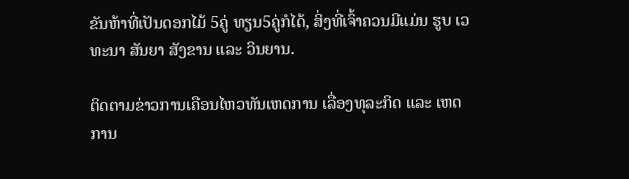ຂັນຫ້າທີ່ເປັນດອກໄມ້ 5ຄູ່ ທຽນ5ຄູ່ກໍໄດ້, ສິ່ງທີ່ເຈົ້າຄວນມີແມ່ນ ຮູບ ເວທະນາ ສັນຍາ ສັງຂານ ແລະ ວິນຍານ.

ຕິດຕາມຂ່າວການເຄືອນໄຫວທັນເຫດການ ເລື່ອງທຸລະກິດ ແລະ ເຫດການ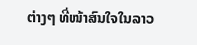ຕ່າງໆ ທີ່ໜ້າສົນໃຈໃນລາວ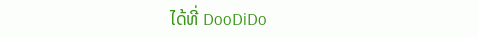ໄດ້ທີ່ DooDiDo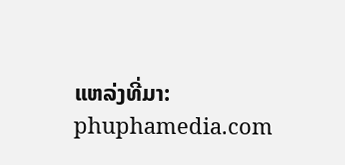ແຫລ່ງທີ່ມາ: phuphamedia.com